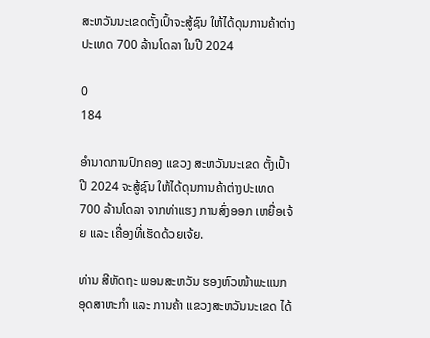ສະຫວັນນະເຂດຕັ້ງເປົ້າຈະສູ້ຊົນ ໃຫ້ໄດ້ດຸນການຄ້າຕ່າງປະເທດ 700 ລ້ານໂດລາ ໃນປີ 2024

0
184

ອຳນາດການປົກຄອງ ແຂວງ ສະຫວັນນະເຂດ ຕັ້ງເປົ້າ ປີ 2024 ຈະສູ້ຊົນ ໃຫ້ໄດ້ດຸນການຄ້າຕ່າງປະເທດ 700 ລ້ານໂດລາ ຈາກທ່າແຮງ ການສົ່ງອອກ ເຫຍື່ອເຈ້ຍ ແລະ ເຄື່ອງທີ່ເຮັດດ້ວຍເຈ້ຍ.

ທ່ານ ສີຫັດຖະ ພອນສະຫວັນ ຮອງຫົວໜ້າພະແນກ ອຸດສາຫະກຳ ແລະ ການຄ້າ ແຂວງສະຫວັນນະເຂດ ໄດ້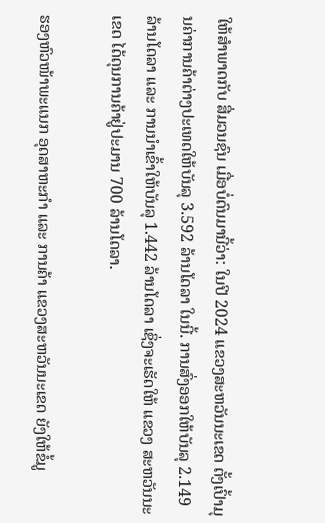ໃຫ້ສຳພາດກັບ ສື່ມວນຊົນ ເມື່ອບໍ່ດົນມານີ້ວ່າ: ໃນປີ 2024 ແຂວງສະຫວັນນະເຂດ ຕັ້ງເປົ້າມຸນຄ່າການຄ້າຕ່າງປະເທດໃຫ້ບັນລຸ 3.592 ລ້ານໂດລາ ໃນນີ້. ການສົ່ງອອກໃຫ້ບັນລຸ 2.149 ລ້ານໂດລາ ແລະ ການນໍາເຂົ້າໃຫ້ບັນລຸ 1.442 ລ້ານໂດລາ ເຊິ່ງຈະເຮັດໃຫ້ ແຂວງ ສະຫວັນນະເຂດ ໄດ້ດຸນການຄ້າຢູ່ປະມານ 700 ລ້ານໂດລາ.

ຮອງຫົວໜ້າພະແນກ ອຸດສາຫະກຳ ແລະ ການຄ້າ ແຂວງສະຫວັນນະເຂດ ຍັງໃຫ້ຂໍ້ມູ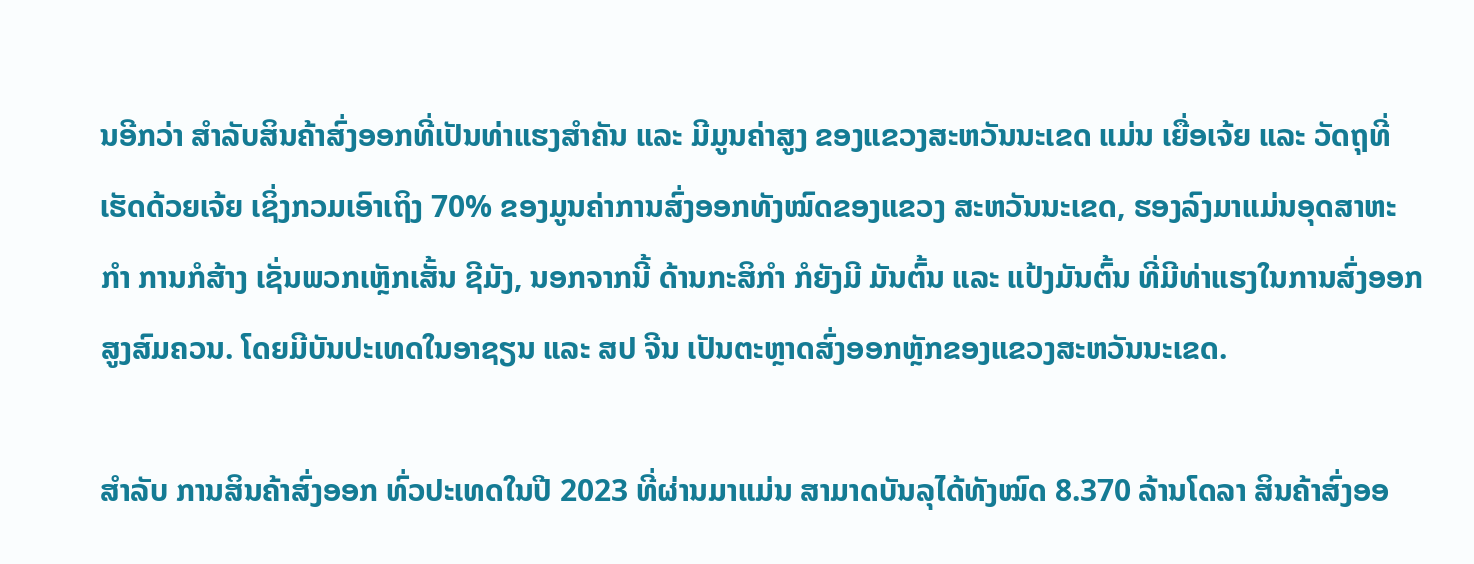ນອີກວ່າ ສຳລັບສິນຄ້າສົ່ງອອກທີ່ເປັນທ່າແຮງສຳຄັນ ແລະ ມີມູນຄ່າສູງ ຂອງແຂວງສະຫວັນນະເຂດ ແມ່ນ ເຍື່ອເຈ້ຍ ແລະ ວັດຖຸທີ່ເຮັດດ້ວຍເຈ້ຍ ເຊິ່ງກວມເອົາເຖິງ 70% ຂອງມູນຄ່າການສົ່ງອອກທັງໝົດຂອງແຂວງ ສະຫວັນນະເຂດ, ຮອງລົງມາແມ່ນອຸດສາຫະກຳ ການກໍສ້າງ ເຊັ່ນພວກເຫຼັກເສັ້ນ ຊີມັງ, ນອກຈາກນີ້ ດ້ານກະສິກຳ ກໍຍັງມີ ມັນຕົ້ນ ແລະ ແປ້ງມັນຕົ້ນ ທີ່ມີທ່າແຮງໃນການສົ່ງອອກສູງສົມຄວນ. ໂດຍມີບັນປະເທດໃນອາຊຽນ ແລະ ສປ ຈີນ ເປັນຕະຫຼາດສົ່ງອອກຫຼັກຂອງແຂວງສະຫວັນນະເຂດ.

ສຳລັບ ການສິນຄ້າສົ່ງອອກ ທົ່ວປະເທດໃນປີ 2023 ທີ່ຜ່ານມາແມ່ນ ສາມາດບັນລຸໄດ້ທັງໝົດ 8.370 ລ້ານໂດລາ ສິນຄ້າສົ່ງອອ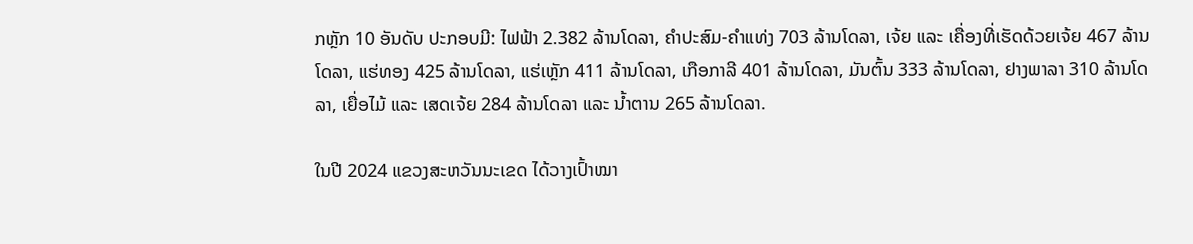ກຫຼັກ 10 ອັນດັບ ປະກອບມີ: ໄຟຟ້າ 2.382 ລ້ານໂດລາ, ຄຳປະສົມ-ຄຳແທ່ງ 703 ລ້ານໂດລາ, ເຈ້ຍ ແລະ ເຄື່ອງທີ່ເຮັດດ້ວຍເຈ້ຍ 467 ລ້ານໂດລາ, ແຮ່ທອງ 425 ລ້ານໂດລາ, ແຮ່ເຫຼັກ 411 ລ້ານໂດລາ, ເກືອກາລີ 401 ລ້ານໂດລາ, ມັນຕົ້ນ 333 ລ້ານໂດລາ, ຢາງພາລາ 310 ລ້ານໂດລາ, ເຍື່ອໄມ້ ແລະ ເສດເຈ້ຍ 284 ລ້ານໂດລາ ແລະ ນ້ຳຕານ 265 ລ້ານໂດລາ.

ໃນປີ 2024 ແຂວງສະຫວັນນະເຂດ ໄດ້ວາງເປົ້າໝາ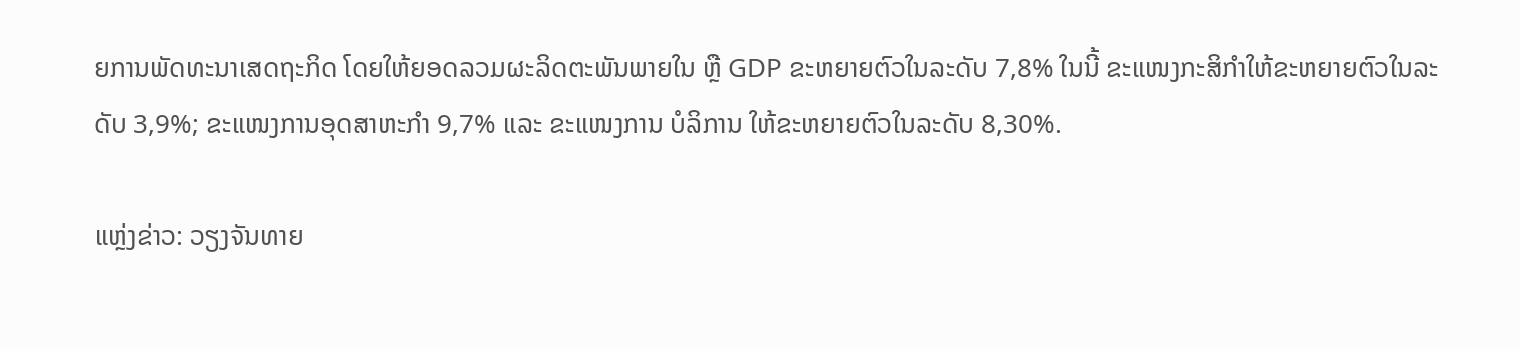ຍການພັດທະນາເສດຖະກິດ ໂດຍໃຫ້ຍອດລວມຜະລິດຕະພັນພາຍໃນ ຫຼື GDP ຂະຫຍາຍຕົວໃນລະດັບ 7,8% ໃນນີ້ ຂະແໜງກະສິກຳໃຫ້ຂະຫຍາຍຕົວໃນລະດັບ 3,9%; ຂະແໜງການອຸດສາຫະກຳ 9,7% ແລະ ຂະແໜງການ ບໍລິການ ໃຫ້ຂະຫຍາຍຕົວໃນລະດັບ 8,30%.

ແຫຼ່ງຂ່າວ: ວຽງຈັນທາຍ